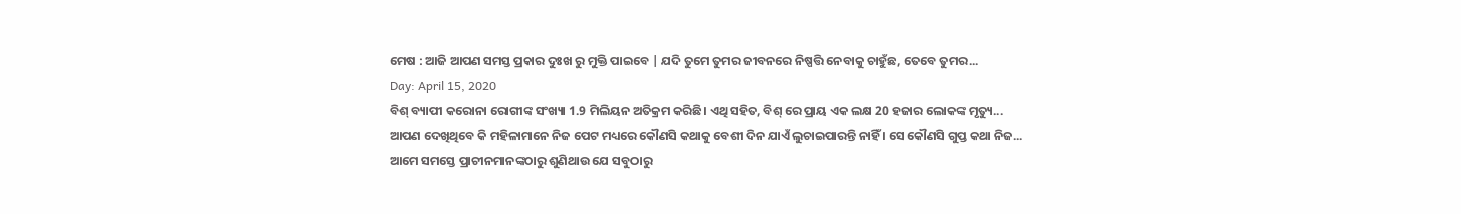ମେଷ : ଆଜି ଆପଣ ସମସ୍ତ ପ୍ରକାର ଦୁଃଖ ରୁ ମୁକ୍ତି ପାଇବେ | ଯଦି ତୁମେ ତୁମର ଜୀବନରେ ନିଷ୍ପତ୍ତି ନେବାକୁ ଚାହୁଁଛ, ତେବେ ତୁମର...
Day: April 15, 2020
ବିଶ୍ ବ୍ୟାପୀ କରୋନା ରୋଗୀଙ୍କ ସଂଖ୍ୟା 1.9 ମିଲିୟନ ଅତିକ୍ରମ କରିଛି। ଏଥି ସହିତ, ବିଶ୍ ରେ ପ୍ରାୟ ଏକ ଲକ୍ଷ 20 ହଜାର ଲୋକଙ୍କ ମୃତ୍ୟୁ...
ଆପଣ ଦେଖିଥିବେ କି ମହିଳାମାନେ ନିଜ ପେଟ ମଧ୍ୟରେ କୌଣସି କଥାକୁ ବେଶୀ ଦିନ ଯାଏଁ ଲୁଚାଇପାରନ୍ତି ନାହିଁ । ସେ କୌଣସି ଗୁପ୍ତ କଥା ନିଜ...
ଆମେ ସମସ୍ତେ ପ୍ରାଚୀନମାନଙ୍କଠାରୁ ଶୁଣିଥାଉ ଯେ ସବୁଠାରୁ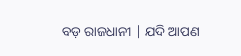ବଡ଼ ରାଜଧାନୀ | ଯଦି ଆପଣ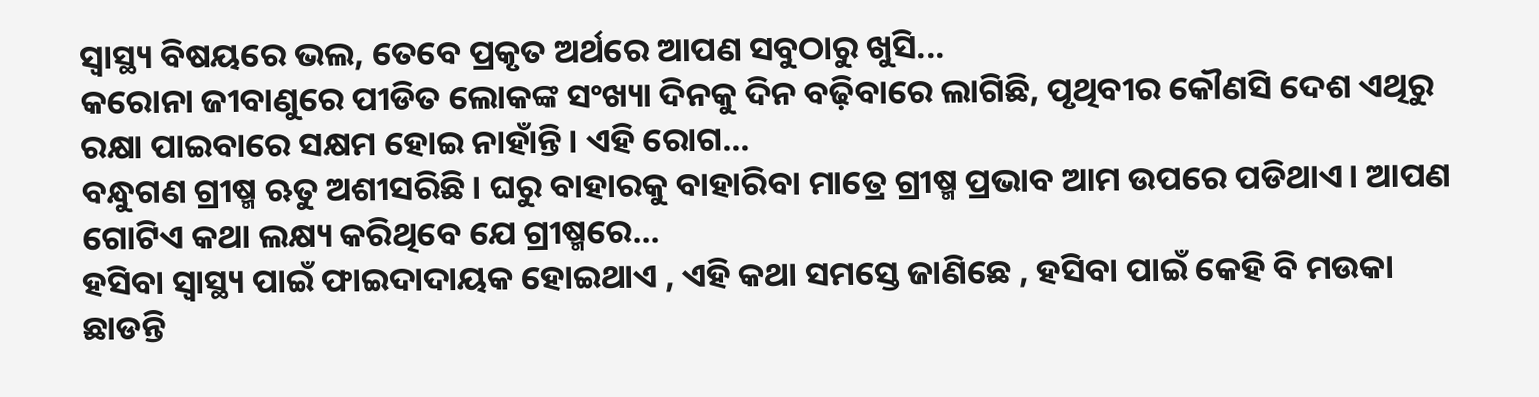ସ୍ୱାସ୍ଥ୍ୟ ବିଷୟରେ ଭଲ, ତେବେ ପ୍ରକୃତ ଅର୍ଥରେ ଆପଣ ସବୁଠାରୁ ଖୁସି...
କରୋନା ଜୀବାଣୁରେ ପୀଡିତ ଲୋକଙ୍କ ସଂଖ୍ୟା ଦିନକୁ ଦିନ ବଢ଼ିବାରେ ଲାଗିଛି, ପୃଥିବୀର କୌଣସି ଦେଶ ଏଥିରୁ ରକ୍ଷା ପାଇବାରେ ସକ୍ଷମ ହୋଇ ନାହାଁନ୍ତି। ଏହି ରୋଗ...
ବନ୍ଧୁଗଣ ଗ୍ରୀଷ୍ମ ଋତୁ ଅଶୀସରିଛି। ଘରୁ ବାହାରକୁ ବାହାରିବା ମାତ୍ରେ ଗ୍ରୀଷ୍ମ ପ୍ରଭାବ ଆମ ଉପରେ ପଡିଥାଏ। ଆପଣ ଗୋଟିଏ କଥା ଲକ୍ଷ୍ୟ କରିଥିବେ ଯେ ଗ୍ରୀଷ୍ମରେ...
ହସିବା ସ୍ୱାସ୍ଥ୍ୟ ପାଇଁ ଫାଇଦାଦାୟକ ହୋଇଥାଏ , ଏହି କଥା ସମସ୍ତେ ଜାଣିଛେ , ହସିବା ପାଇଁ କେହି ବି ମଉକା ଛାଡନ୍ତି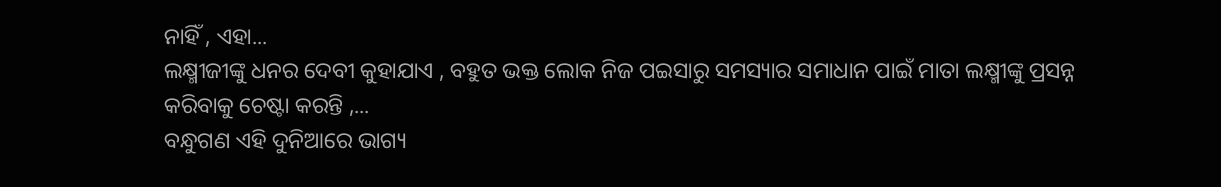ନାହିଁ , ଏହା...
ଲକ୍ଷ୍ମୀଜୀଙ୍କୁ ଧନର ଦେବୀ କୁହାଯାଏ , ବହୁତ ଭକ୍ତ ଲୋକ ନିଜ ପଇସାରୁ ସମସ୍ୟାର ସମାଧାନ ପାଇଁ ମାତା ଲକ୍ଷ୍ମୀଙ୍କୁ ପ୍ରସନ୍ନ କରିବାକୁ ଚେଷ୍ଟା କରନ୍ତି ,...
ବନ୍ଧୁଗଣ ଏହି ଦୁନିଆରେ ଭାଗ୍ୟ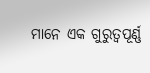ମାନେ ଏକ ଗୁରୁତ୍ୱପୂର୍ଣ୍ଣ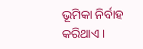ଭୂମିକା ନିର୍ବାହ କରିଥାଏ ।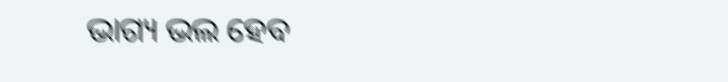ଭାଗ୍ୟ ଭଲ ହେବ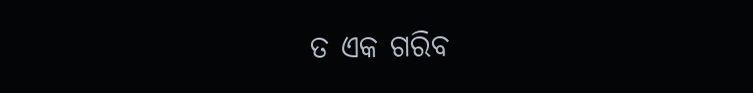ତ ଏକ ଗରିବ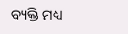ବ୍ୟକ୍ତି ମଧ୍ୟ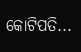କୋଟିପତି...